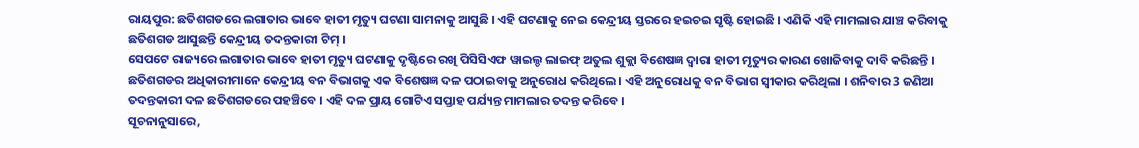ରାୟପୁର: ଛତିଶଗଡରେ ଲଗାତାର ଭାବେ ହାତୀ ମୃତ୍ୟୁ ଘଟଣା ସାମନାକୁ ଆସୁଛି । ଏହି ଘଟଣାକୁ ନେଇ କେନ୍ଦ୍ରୀୟ ସ୍ତରରେ ହଇଚଇ ସୃଷ୍ଟି ହୋଇଛି । ଏଣିକି ଏହି ମାମଲାର ଯାଞ୍ଚ କରିବାକୁ ଛତିଶଗଡ ଆସୁଛନ୍ତି କେନ୍ଦ୍ରୀୟ ତଦନ୍ତକାରୀ ଟିମ୍ ।
ସେପଟେ ରାଜ୍ୟରେ ଲଗାତାର ଭାବେ ହାତୀ ମୃତ୍ୟୁ ଘଟଣାକୁ ଦୃଷ୍ଟିରେ ରଖି ପିସିସିଏଫ ୱାଇଲ୍ଡ ଲାଇଫ୍ ଅତୁଲ ଶୁକ୍ଲା ବିଶେଷଜ୍ଞ ଦ୍ବାରା ହାତୀ ମୃତ୍ୟୁର କାରଣ ଖୋଜିବାକୁ ଦାବି କରିଛନ୍ତି ।
ଛତିଶଗଡର ଅଧିକାରୀମାନେ କେନ୍ଦ୍ରୀୟ ବନ ବିଭାଗକୁ ଏକ ବିଶେଷଜ୍ଞ ଦଳ ପଠାଇବାକୁ ଅନୁରୋଧ କରିଥିଲେ । ଏହି ଅନୁରୋଧକୁ ବନ ବିଭାଗ ସ୍ବୀକାର କରିଥିଲା । ଶନିବାର 3 ଜଣିଆ ତଦନ୍ତକାରୀ ଦଳ ଛତିଶଗଡରେ ପହଞ୍ଚିବେ । ଏହି ଦଳ ପ୍ରାୟ ଗୋଟିଏ ସପ୍ତାହ ପର୍ଯ୍ୟନ୍ତ ମାମଲାର ତଦନ୍ତ କରିବେ ।
ସୂଚନାନୁସାରେ,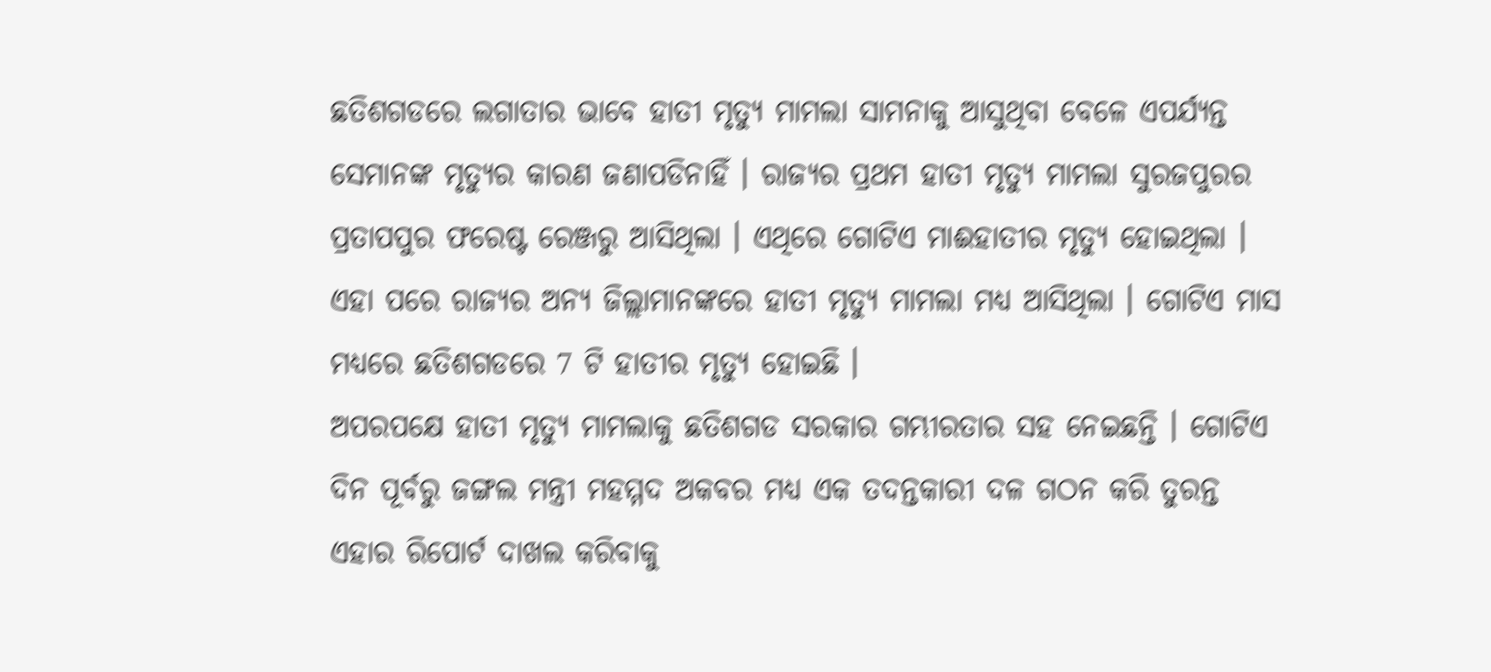ଛତିଶଗଡରେ ଲଗାତାର ଭାବେ ହାତୀ ମୃତ୍ୟୁ ମାମଲା ସାମନାକୁ ଆସୁଥିବା ବେଳେ ଏପର୍ଯ୍ୟନ୍ତ ସେମାନଙ୍କ ମୃତ୍ୟୁର କାରଣ ଜଣାପଡିନାହିଁ । ରାଜ୍ୟର ପ୍ରଥମ ହାତୀ ମୃତ୍ୟୁ ମାମଲା ସୁରଜପୁରର ପ୍ରତାପପୁର ଫରେଷ୍ଟ ରେଞ୍ଜରୁ ଆସିଥିଲା । ଏଥିରେ ଗୋଟିଏ ମାଈହାତୀର ମୃତ୍ୟୁ ହୋଇଥିଲା । ଏହା ପରେ ରାଜ୍ୟର ଅନ୍ୟ ଜିଲ୍ଲାମାନଙ୍କରେ ହାତୀ ମୃତ୍ୟୁ ମାମଲା ମଧ୍ୟ ଆସିଥିଲା । ଗୋଟିଏ ମାସ ମଧ୍ୟରେ ଛତିଶଗଡରେ 7 ଟି ହାତୀର ମୃତ୍ୟୁ ହୋଇଛି ।
ଅପରପକ୍ଷେ ହାତୀ ମୃତ୍ୟୁ ମାମଲାକୁ ଛତିଶଗଡ ସରକାର ଗମ୍ଭୀରତାର ସହ ନେଇଛନ୍ତି । ଗୋଟିଏ ଦିନ ପୂର୍ବରୁ ଜଙ୍ଗଲ ମନ୍ତ୍ରୀ ମହମ୍ମଦ ଅକବର ମଧ୍ୟ ଏକ ତଦନ୍ତକାରୀ ଦଳ ଗଠନ କରି ତୁରନ୍ତ ଏହାର ରିପୋର୍ଟ ଦାଖଲ କରିବାକୁ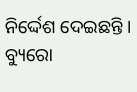ନିର୍ଦ୍ଦେଶ ଦେଇଛନ୍ତି ।
ବ୍ୟୁରୋ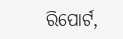ରିପୋର୍ଟ,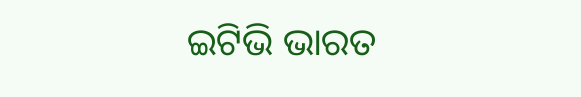ଇଟିଭି ଭାରତ